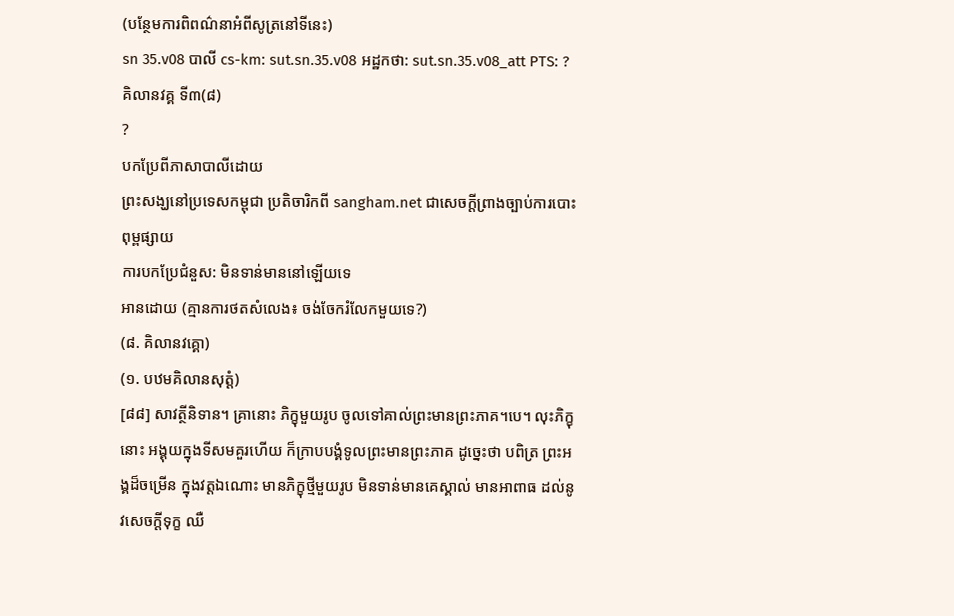(បន្ថែមការពិពណ៌នាអំពីសូត្រនៅទីនេះ)
sn 35.v08 បាលី cs-km: sut.sn.35.v08 អដ្ឋកថា: sut.sn.35.v08_att PTS: ?
គិលានវគ្គ ទី៣(៨)
?
បកប្រែពីភាសាបាលីដោយ
ព្រះសង្ឃនៅប្រទេសកម្ពុជា ប្រតិចារិកពី sangham.net ជាសេចក្តីព្រាងច្បាប់ការបោះពុម្ពផ្សាយ
ការបកប្រែជំនួស: មិនទាន់មាននៅឡើយទេ
អានដោយ (គ្មានការថតសំលេង៖ ចង់ចែករំលែកមួយទេ?)
(៨. គិលានវគ្គោ)
(១. បឋមគិលានសុត្តំ)
[៨៨] សាវត្ថីនិទាន។ គ្រានោះ ភិក្ខុមួយរូប ចូលទៅគាល់ព្រះមានព្រះភាគ។បេ។ លុះភិក្ខុនោះ អង្គុយក្នុងទីសមគួរហើយ ក៏ក្រាបបង្គំទូលព្រះមានព្រះភាគ ដូច្នេះថា បពិត្រ ព្រះអង្គដ៏ចម្រើន ក្នុងវត្តឯណោះ មានភិក្ខុថ្មីមួយរូប មិនទាន់មានគេស្គាល់ មានអាពាធ ដល់នូវសេចក្តីទុក្ខ ឈឺ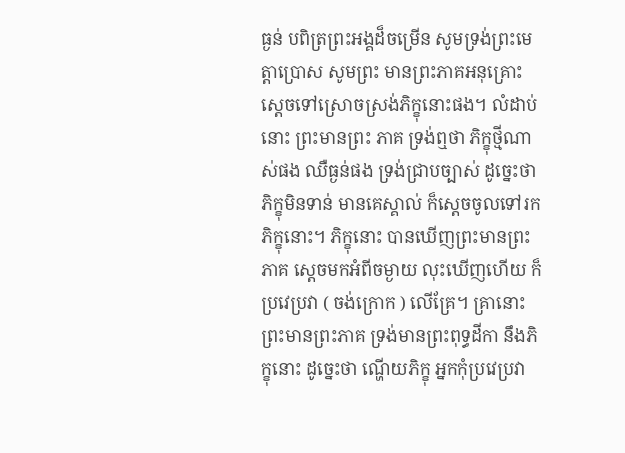ធ្ងន់ បពិត្រព្រះអង្គដ៏ចម្រើន សូមទ្រង់ព្រះមេត្តាប្រោស សូមព្រះ មានព្រះភាគអនុគ្រោះ ស្តេចទៅស្រោចស្រង់ភិក្ខុនោះផង។ លំដាប់នោះ ព្រះមានព្រះ ភាគ ទ្រង់ឮថា ភិក្ខុថ្មីណាស់ផង ឈឺធ្ងន់ផង ទ្រង់ជ្រាបច្បាស់ ដូច្នេះថា ភិក្ខុមិនទាន់ មានគេស្គាល់ ក៏ស្តេចចូលទៅរកភិក្ខុនោះ។ ភិក្ខុនោះ បានឃើញព្រះមានព្រះភាគ ស្តេចមកអំពីចម្ងាយ លុះឃើញហើយ ក៏ប្រវេប្រវា ( ចង់ក្រោក ) លើគ្រែ។ គ្រានោះ ព្រះមានព្រះភាគ ទ្រង់មានព្រះពុទ្ធដីកា នឹងភិក្ខុនោះ ដូច្នេះថា ណ្ហើយភិក្ខុ អ្នកកុំប្រវេប្រវា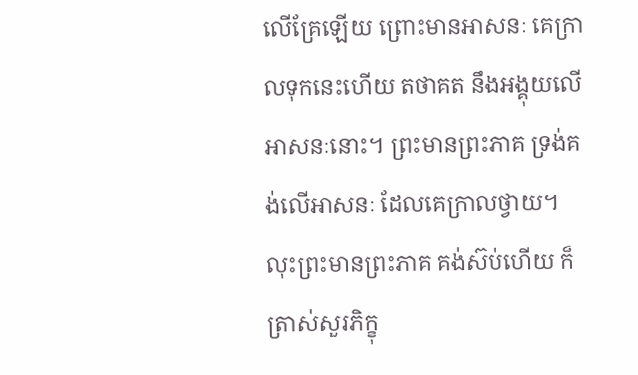លើគ្រែឡើយ ព្រោះមានអាសនៈ គេក្រាលទុកនេះហើយ តថាគត នឹងអង្គុយលើអាសនៈនោះ។ ព្រះមានព្រះភាគ ទ្រង់គង់លើអាសនៈ ដែលគេក្រាលថ្វាយ។ លុះព្រះមានព្រះភាគ គង់ស៊ប់ហើយ ក៏ត្រាស់សួរភិក្ខុ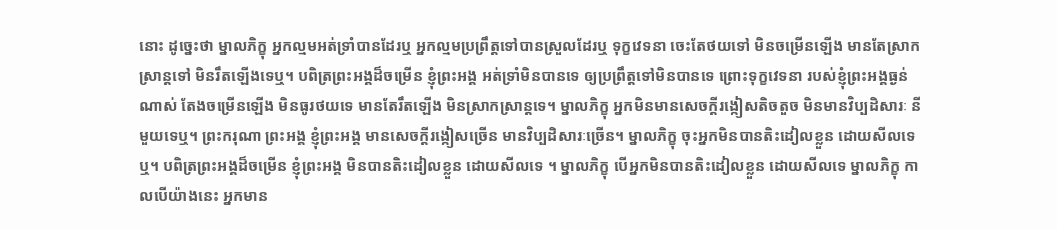នោះ ដូច្នេះថា ម្នាលភិក្ខុ អ្នកល្មមអត់ទ្រាំបានដែរឬ អ្នកល្មមប្រព្រឹត្តទៅបានស្រួលដែរឬ ទុក្ខវេទនា ចេះតែថយទៅ មិនចម្រើនឡើង មានតែស្រាកស្រាន្តទៅ មិនរឹតឡើងទេឬ។ បពិត្រព្រះអង្គដ៏ចម្រើន ខ្ញុំព្រះអង្គ អត់ទ្រាំមិនបានទេ ឲ្យប្រព្រឹត្តទៅមិនបានទេ ព្រោះទុក្ខវេទនា របស់ខ្ញុំព្រះអង្គធ្ងន់ណាស់ តែងចម្រើនឡើង មិនធូរថយទេ មានតែរឹតឡើង មិនស្រាកស្រាន្តទេ។ ម្នាលភិក្ខុ អ្នកមិនមានសេចក្តីរង្កៀសតិចតួច មិនមានវិប្បដិសារៈ នីមួយទេឬ។ ព្រះករុណា ព្រះអង្គ ខ្ញុំព្រះអង្គ មានសេចក្តីរង្កៀសច្រើន មានវិប្បដិសារៈច្រើន។ ម្នាលភិក្ខុ ចុះអ្នកមិនបានតិះដៀលខ្លួន ដោយសីលទេឬ។ បពិត្រព្រះអង្គដ៏ចម្រើន ខ្ញុំព្រះអង្គ មិនបានតិះដៀលខ្លួន ដោយសីលទេ ។ ម្នាលភិក្ខុ បើអ្នកមិនបានតិះដៀលខ្លួន ដោយសីលទេ ម្នាលភិក្ខុ កាលបើយ៉ាងនេះ អ្នកមាន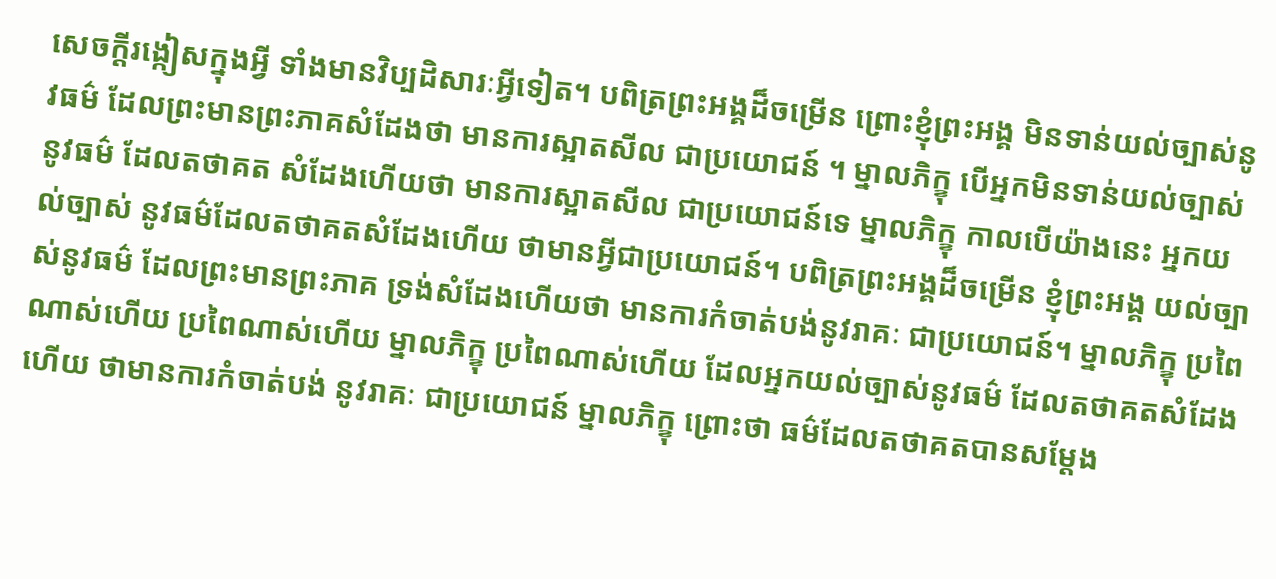សេចក្តីរង្កៀសក្នុងអ្វី ទាំងមានវិប្បដិសារៈអ្វីទៀត។ បពិត្រព្រះអង្គដ៏ចម្រើន ព្រោះខ្ញុំព្រះអង្គ មិនទាន់យល់ច្បាស់នូវធម៌ ដែលព្រះមានព្រះភាគសំដែងថា មានការស្អាតសីល ជាប្រយោជន៍ ។ ម្នាលភិក្ខុ បើអ្នកមិនទាន់យល់ច្បាស់ នូវធម៌ ដែលតថាគត សំដែងហើយថា មានការស្អាតសីល ជាប្រយោជន៍ទេ ម្នាលភិក្ខុ កាលបើយ៉ាងនេះ អ្នកយល់ច្បាស់ នូវធម៌ដែលតថាគតសំដែងហើយ ថាមានអ្វីជាប្រយោជន៍។ បពិត្រព្រះអង្គដ៏ចម្រើន ខ្ញុំព្រះអង្គ យល់ច្បាស់នូវធម៌ ដែលព្រះមានព្រះភាគ ទ្រង់សំដែងហើយថា មានការកំចាត់បង់នូវរាគៈ ជាប្រយោជន៍។ ម្នាលភិក្ខុ ប្រពៃណាស់ហើយ ប្រពៃណាស់ហើយ ម្នាលភិក្ខុ ប្រពៃណាស់ហើយ ដែលអ្នកយល់ច្បាស់នូវធម៌ ដែលតថាគតសំដែងហើយ ថាមានការកំចាត់បង់ នូវរាគៈ ជាប្រយោជន៍ ម្នាលភិក្ខុ ព្រោះថា ធម៌ដែលតថាគតបានសម្តែង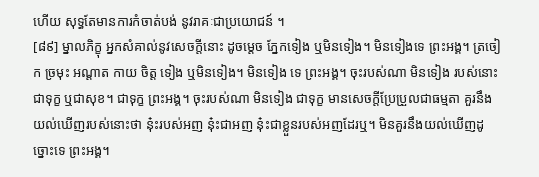ហើយ សុទ្ធតែមានការកំចាត់បង់ នូវរាគៈជាប្រយោជន៍ ។
[៨៩] ម្នាលភិក្ខុ អ្នកសំគាល់នូវសេចក្តីនោះ ដូចម្តេច ភ្នែកទៀង ឬមិនទៀង។ មិនទៀងទេ ព្រះអង្គ។ ត្រចៀក ច្រមុះ អណ្តាត កាយ ចិត្ត ទៀង ឬមិនទៀង។ មិនទៀង ទេ ព្រះអង្គ។ ចុះរបស់ណា មិនទៀង របស់នោះ ជាទុក្ខ ឬជាសុខ។ ជាទុក្ខ ព្រះអង្គ។ ចុះរបស់ណា មិនទៀង ជាទុក្ខ មានសេចក្តីប្រែប្រួលជាធម្មតា គួរនឹងយល់ឃើញរបស់នោះថា នុ៎ះរបស់អញ នុ៎ះជាអញ នុ៎ះជាខ្លួនរបស់អញដែរឬ។ មិនគួរនឹងយល់ឃើញដូច្នោះទេ ព្រះអង្គ។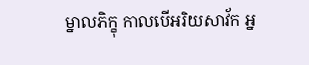ម្នាលភិក្ខុ កាលបើអរិយសាវ័ក អ្ន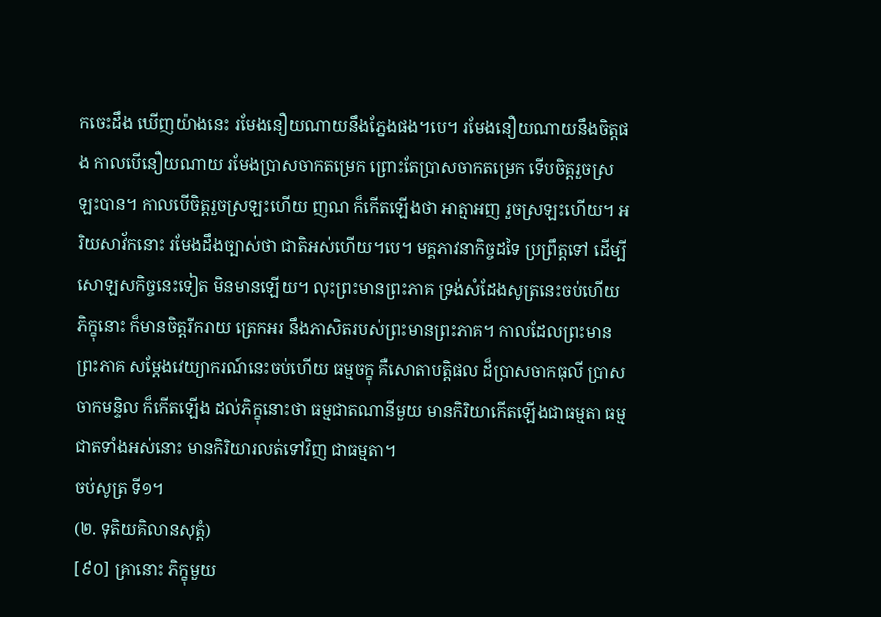កចេះដឹង ឃើញយ៉ាងនេះ រមែងនឿយណាយនឹងភ្នែងផង។បេ។ រមែងនឿយណាយនឹងចិត្តផង កាលបើនឿយណាយ រមែងប្រាសចាកតម្រេក ព្រោះតែប្រាសចាកតម្រេក ទើបចិត្តរួចស្រឡះបាន។ កាលបើចិត្តរួចស្រឡះហើយ ញណ ក៏កើតឡើងថា អាត្មាអញ រួចស្រឡះហើយ។ អរិយសាវ័កនោះ រមែងដឹងច្បាស់ថា ជាតិអស់ហើយ។បេ។ មគ្គភាវនាកិច្ចដទៃ ប្រព្រឹត្តទៅ ដើម្បីសោឡសកិច្ចនេះទៀត មិនមានឡើយ។ លុះព្រះមានព្រះភាគ ទ្រង់សំដែងសូត្រនេះចប់ហើយ ភិក្ខុនោះ ក៏មានចិត្តរីករាយ ត្រេកអរ នឹងភាសិតរបស់ព្រះមានព្រះភាគ។ កាលដែលព្រះមានព្រះភាគ សម្តែងវេយ្យាករណ៍នេះចប់ហើយ ធម្មចក្ខុ គឺសោតាបត្តិផល ដ៏ប្រាសចាកធុលី ប្រាសចាកមន្ទិល ក៏កើតឡើង ដល់ភិក្ខុនោះថា ធម្មជាតណានីមួយ មានកិរិយាកើតឡើងជាធម្មតា ធម្មជាតទាំងអស់នោះ មានកិរិយារលត់ទៅវិញ ជាធម្មតា។
ចប់សូត្រ ទី១។
(២. ទុតិយគិលានសុត្តំ)
[៩០] គ្រានោះ ភិក្ខុមួយ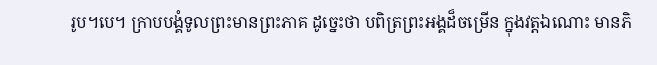រូប។បេ។ ក្រាបបង្គំទូលព្រះមានព្រះភាគ ដូច្នេះថា បពិត្រព្រះអង្គដ៏ចម្រើន ក្នុងវត្តឯណោះ មានភិ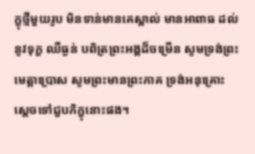ក្ខុថ្មីមួយរូប មិនទាន់មានគេស្គាល់ មានអាពាធ ដល់នូវទុក្ខ ឈឺធ្ងន់ បពិត្រព្រះអង្គដ៏ចម្រើន សូមទ្រង់ព្រះមេត្តាប្រោស សូមព្រះមានព្រះភាគ ទ្រង់អនុគ្រោះ ស្តេចទៅជួបភិក្ខុនោះផង។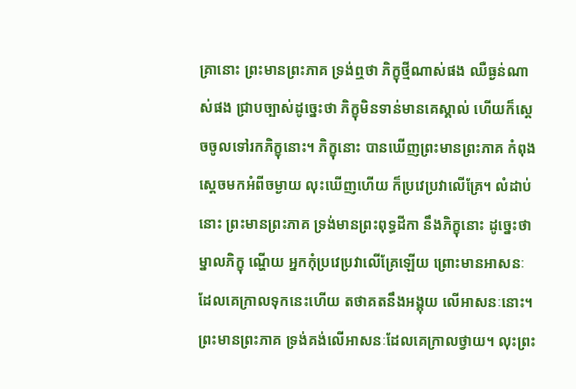គ្រានោះ ព្រះមានព្រះភាគ ទ្រង់ឮថា ភិក្ខុថ្មីណាស់ផង ឈឺធ្ងន់ណាស់ផង ជ្រាបច្បាស់ដូច្នេះថា ភិក្ខុមិនទាន់មានគេស្គាល់ ហើយក៏ស្តេចចូលទៅរកភិក្ខុនោះ។ ភិក្ខុនោះ បានឃើញព្រះមានព្រះភាគ កំពុងស្តេចមកអំពីចម្ងាយ លុះឃើញហើយ ក៏ប្រវេប្រវាលើគ្រែ។ លំដាប់នោះ ព្រះមានព្រះភាគ ទ្រង់មានព្រះពុទ្ធដីកា នឹងភិក្ខុនោះ ដូច្នេះថា ម្នាលភិក្ខុ ណ្ហើយ អ្នកកុំប្រវេប្រវាលើគ្រែឡើយ ព្រោះមានអាសនៈ ដែលគេក្រាលទុកនេះហើយ តថាគតនឹងអង្គុយ លើអាសនៈនោះ។ ព្រះមានព្រះភាគ ទ្រង់គង់លើអាសនៈដែលគេក្រាលថ្វាយ។ លុះព្រះ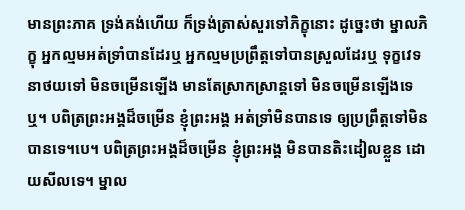មានព្រះភាគ ទ្រង់គង់ហើយ ក៏ទ្រង់ត្រាស់សួរទៅភិក្ខុនោះ ដូច្នេះថា ម្នាលភិក្ខុ អ្នកល្មមអត់ទ្រាំបានដែរឬ អ្នកល្មមប្រព្រឹត្តទៅបានស្រួលដែរឬ ទុក្ខវេទនាថយទៅ មិនចម្រើនឡើង មានតែស្រាកស្រាន្តទៅ មិនចម្រើនឡើងទេឬ។ បពិត្រព្រះអង្គដ៏ចម្រើន ខ្ញុំព្រះអង្គ អត់ទ្រាំមិនបានទេ ឲ្យប្រព្រឹត្តទៅមិនបានទេ។បេ។ បពិត្រព្រះអង្គដ៏ចម្រើន ខ្ញុំព្រះអង្គ មិនបានតិះដៀលខ្លួន ដោយសីលទេ។ ម្នាល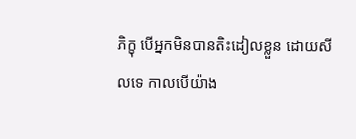ភិក្ខុ បើអ្នកមិនបានតិះដៀលខ្លួន ដោយសីលទេ កាលបើយ៉ាង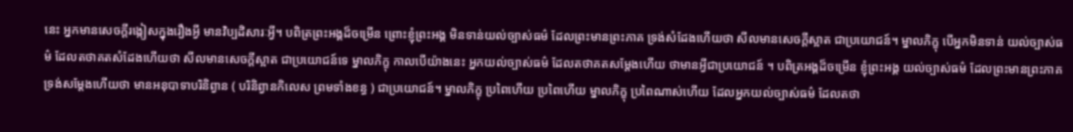នេះ អ្នកមានសេចក្តីរង្កៀសក្នុងរឿងអ្វី មានវិប្បដិសារៈអ្វី។ បពិត្រព្រះអង្គដ៏ចម្រើន ព្រោះខ្ញុំព្រះអង្គ មិនទាន់យល់ច្បាស់ធម៌ ដែលព្រះមានព្រះភាគ ទ្រង់សំដែងហើយថា សីលមានសេចក្តីស្អាត ជាប្រយោជន៍។ ម្នាលភិក្ខុ បើអ្នកមិនទាន់ យល់ច្បាស់ធម៌ ដែលតថាគតសំដែងហើយថា សីលមានសេចក្តីស្អាត ជាប្រយោជន៍ទេ ម្នាលភិក្ខុ កាលបើយ៉ាងនេះ អ្នកយល់ច្បាស់ធម៌ ដែលតថាគតសម្តែងហើយ ថាមានអ្វីជាប្រយោជន៍ ។ បពិត្រអង្គដ៏ចម្រើន ខ្ញុំព្រះអង្គ យល់ច្បាស់ធម៌ ដែលព្រះមានព្រះភាគ ទ្រង់សម្តែងហើយថា មានអនុបាទាបរិនិព្វាន ( បរិនិព្វានកិលេស ព្រមទាំងខន្ធ ) ជាប្រយោជន៍។ ម្នាលភិក្ខុ ប្រពៃហើយ ប្រពៃហើយ ម្នាលភិក្ខុ ប្រពៃណាស់ហើយ ដែលអ្នកយល់ច្បាស់ធម៌ ដែលតថា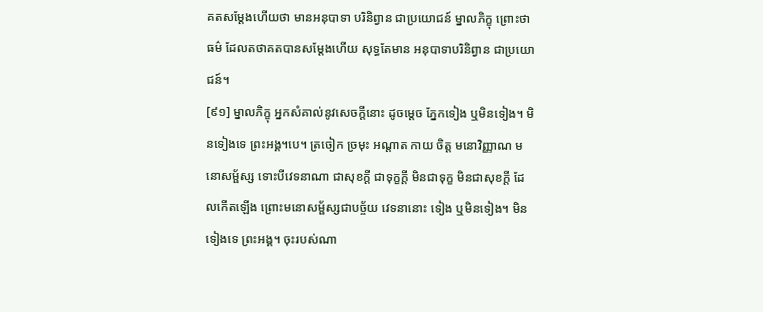គតសម្តែងហើយថា មានអនុបាទា បរិនិព្វាន ជាប្រយោជន៍ ម្នាលភិក្ខុ ព្រោះថាធម៌ ដែលតថាគតបានសម្តែងហើយ សុទ្ធតែមាន អនុបាទាបរិនិព្វាន ជាប្រយោជន៍។
[៩១] ម្នាលភិក្ខុ អ្នកសំគាល់នូវសេចក្តីនោះ ដូចម្តេច ភ្នែកទៀង ឬមិនទៀង។ មិនទៀងទេ ព្រះអង្គ។បេ។ ត្រចៀក ច្រមុះ អណ្តាត កាយ ចិត្ត មនោវិញ្ញាណ មនោសម្ផ័ស្ស ទោះបីវេទនាណា ជាសុខក្តី ជាទុក្ខក្តី មិនជាទុក្ខ មិនជាសុខក្តី ដែលកើតឡើង ព្រោះមនោសម្ផ័ស្សជាបច្ច័យ វេទនានោះ ទៀង ឬមិនទៀង។ មិនទៀងទេ ព្រះអង្គ។ ចុះរបស់ណា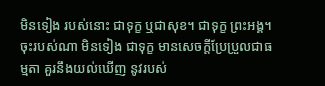មិនទៀង របស់នោះ ជាទុក្ខ ឬជាសុខ។ ជាទុក្ខ ព្រះអង្គ។ ចុះរបស់ណា មិនទៀង ជាទុក្ខ មានសេចក្តីប្រែប្រួលជាធម្មតា គួរនឹងយល់ឃើញ នូវរបស់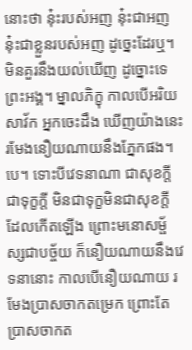នោះថា នុ៎ះរបស់អញ នុ៎ះជាអញ នុ៎ះជាខ្លួនរបស់អញ ដូច្នេះដែរឬ។ មិនគួរនឹងយល់ឃើញ ដូច្នោះទេ ព្រះអង្គ។ ម្នាលភិក្ខុ កាលបើអរិយសាវ័ក អ្នកចេះដឹង ឃើញយ៉ាងនេះ រមែងនឿយណាយនឹងភ្នែកផង។បេ។ ទោះបីវេទនាណា ជាសុខក្តី ជាទុក្ខក្តី មិនជាទុក្ខមិនជាសុខក្តី ដែលកើតឡើង ព្រោះមនោសម្ផ័ស្សជាបច្ច័យ ក៏នឿយណាយនឹងវេទនានោះ កាលបើនឿយណាយ រមែងប្រាសចាកតម្រេក ព្រោះតែប្រាសចាកត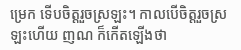ម្រេក ទើបចិត្តរួចស្រឡះ។ កាលបើចិត្តរួចស្រឡះហើយ ញណ ក៏កើតឡើងថា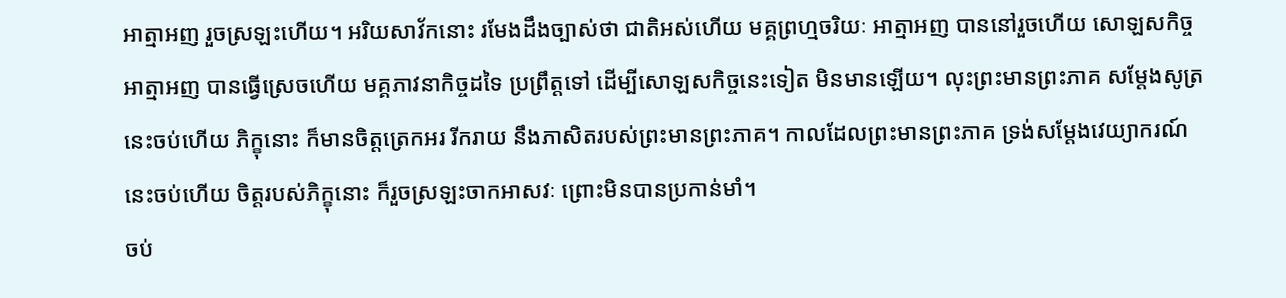អាត្មាអញ រួចស្រឡះហើយ។ អរិយសាវ័កនោះ រមែងដឹងច្បាស់ថា ជាតិអស់ហើយ មគ្គព្រហ្មចរិយៈ អាត្មាអញ បាននៅរួចហើយ សោឡសកិច្ច អាត្មាអញ បានធ្វើស្រេចហើយ មគ្គភាវនាកិច្ចដទៃ ប្រព្រឹត្តទៅ ដើម្បីសោឡសកិច្ចនេះទៀត មិនមានឡើយ។ លុះព្រះមានព្រះភាគ សម្តែងសូត្រនេះចប់ហើយ ភិក្ខុនោះ ក៏មានចិត្តត្រេកអរ រីករាយ នឹងភាសិតរបស់ព្រះមានព្រះភាគ។ កាលដែលព្រះមានព្រះភាគ ទ្រង់សម្តែងវេយ្យាករណ៍នេះចប់ហើយ ចិត្តរបស់ភិក្ខុនោះ ក៏រួចស្រឡះចាកអាសវៈ ព្រោះមិនបានប្រកាន់មាំ។
ចប់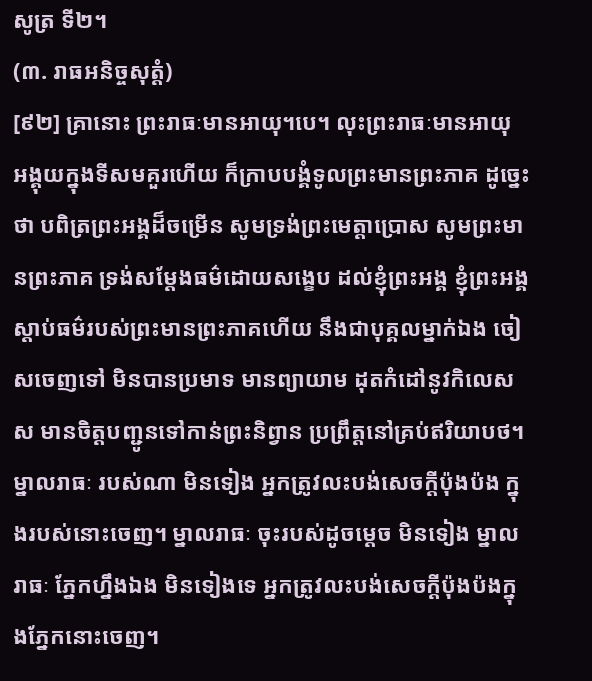សូត្រ ទី២។
(៣. រាធអនិច្ចសុត្តំ)
[៩២] គ្រានោះ ព្រះរាធៈមានអាយុ។បេ។ លុះព្រះរាធៈមានអាយុ អង្គុយក្នុងទីសមគួរហើយ ក៏ក្រាបបង្គំទូលព្រះមានព្រះភាគ ដូច្នេះថា បពិត្រព្រះអង្គដ៏ចម្រើន សូមទ្រង់ព្រះមេត្តាប្រោស សូមព្រះមានព្រះភាគ ទ្រង់សម្តែងធម៌ដោយសង្ខេប ដល់ខ្ញុំព្រះអង្គ ខ្ញុំព្រះអង្គស្តាប់ធម៌របស់ព្រះមានព្រះភាគហើយ នឹងជាបុគ្គលម្នាក់ឯង ចៀសចេញទៅ មិនបានប្រមាទ មានព្យាយាម ដុតកំដៅនូវកិលេសស មានចិត្តបញ្ជូនទៅកាន់ព្រះនិព្វាន ប្រព្រឹត្តនៅគ្រប់ឥរិយាបថ។ ម្នាលរាធៈ របស់ណា មិនទៀង អ្នកត្រូវលះបង់សេចក្តីប៉ុងប៉ង ក្នុងរបស់នោះចេញ។ ម្នាលរាធៈ ចុះរបស់ដូចម្តេច មិនទៀង ម្នាលរាធៈ ភ្នែកហ្នឹងឯង មិនទៀងទេ អ្នកត្រូវលះបង់សេចក្តីប៉ុងប៉ងក្នុងភ្នែកនោះចេញ។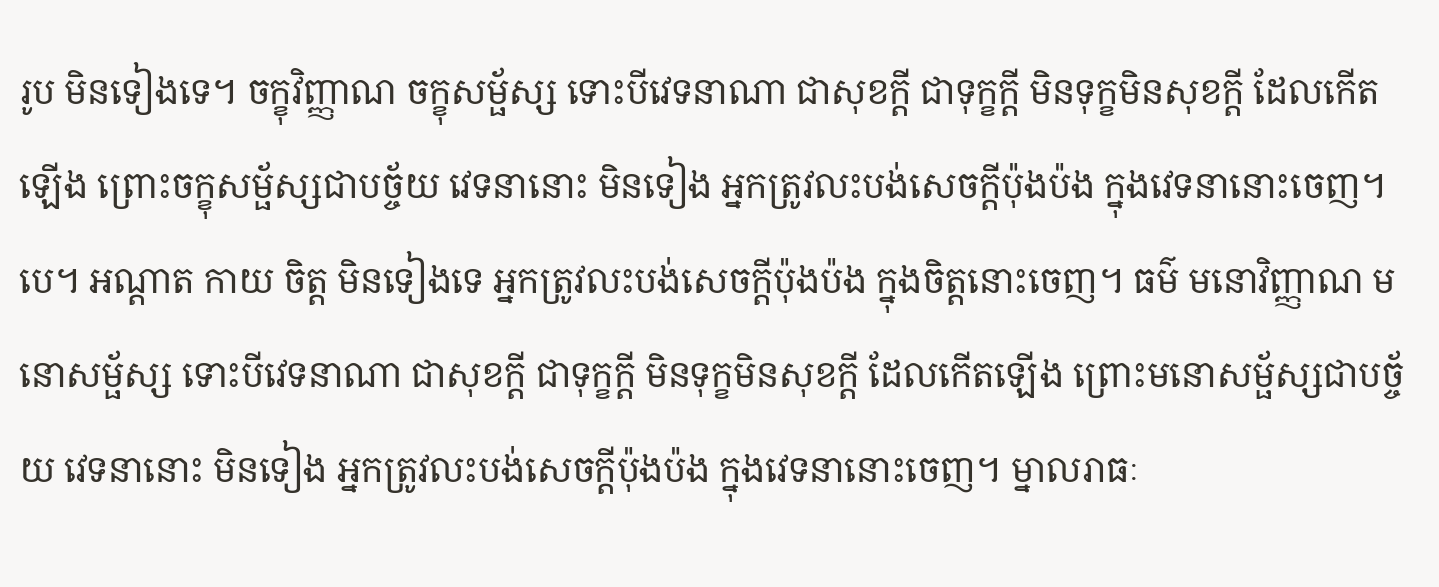រូប មិនទៀងទេ។ ចក្ខុវិញ្ញាណ ចក្ខុសម្ផ័ស្ស ទោះបីវេទនាណា ជាសុខក្តី ជាទុក្ខក្តី មិនទុក្ខមិនសុខក្តី ដែលកើតឡើង ព្រោះចក្ខុសម្ផ័ស្សជាបច្ច័យ វេទនានោះ មិនទៀង អ្នកត្រូវលះបង់សេចក្តីប៉ុងប៉ង ក្នុងវេទនានោះចេញ។បេ។ អណ្តាត កាយ ចិត្ត មិនទៀងទេ អ្នកត្រូវលះបង់សេចក្តីប៉ុងប៉ង ក្នុងចិត្តនោះចេញ។ ធម៌ មនោវិញ្ញាណ មនោសម្ផ័ស្ស ទោះបីវេទនាណា ជាសុខក្តី ជាទុក្ខក្តី មិនទុក្ខមិនសុខក្តី ដែលកើតឡើង ព្រោះមនោសម្ផ័ស្សជាបច្ច័យ វេទនានោះ មិនទៀង អ្នកត្រូវលះបង់សេចក្តីប៉ុងប៉ង ក្នុងវេទនានោះចេញ។ ម្នាលរាធៈ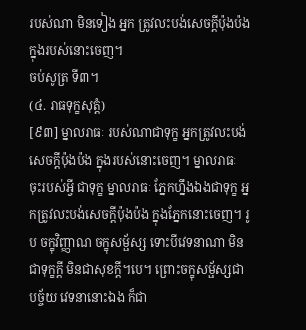របស់ណា មិនទៀង អ្នក ត្រូវលះបង់សេចក្តីប៉ុងប៉ង ក្នុងរបស់នោះចេញ។
ចប់សូត្រ ទី៣។
(៤. រាធទុក្ខសុត្តំ)
[៩៣] ម្នាលរាធៈ របស់ណាជាទុក្ខ អ្នកត្រូវលះបង់សេចក្តីប៉ុងប៉ង ក្នុងរបស់នោះចេញ។ ម្នាលរាធៈ ចុះរបស់អ្វី ជាទុក្ខ ម្នាលរាធៈ ភ្នែកហ្នឹងឯងជាទុក្ខ អ្នកត្រូវលះបង់សេចក្តីប៉ុងប៉ង ក្នុងភ្នែកនោះចេញ។ រូប ចក្ខុវិញ្ញាណ ចក្ខុសម្ផ័ស្ស ទោះបីវេទនាណា មិនជាទុក្ខក្តី មិនជាសុខក្តី។បេ។ ព្រោះចក្ខុសម្ផ័ស្សជាបច្ច័យ វេទនានោះឯង ក៏ជា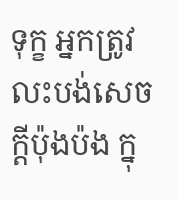ទុក្ខ អ្នកត្រូវលះបង់សេចក្តីប៉ុងប៉ង ក្នុ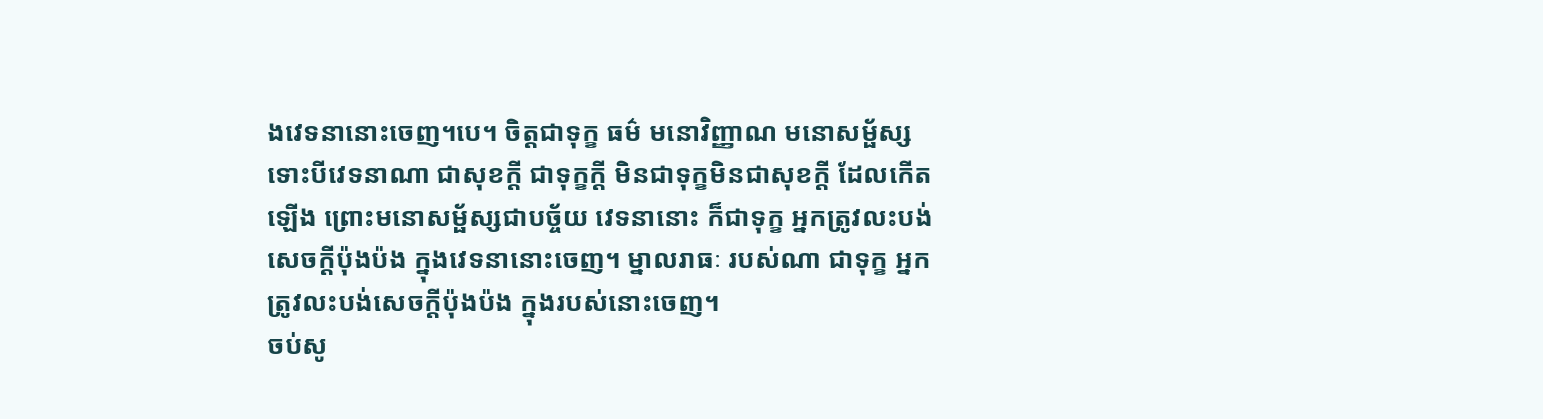ងវេទនានោះចេញ។បេ។ ចិត្តជាទុក្ខ ធម៌ មនោវិញ្ញាណ មនោសម្ផ័ស្ស ទោះបីវេទនាណា ជាសុខក្តី ជាទុក្ខក្តី មិនជាទុក្ខមិនជាសុខក្តី ដែលកើតឡើង ព្រោះមនោសម្ផ័ស្សជាបច្ច័យ វេទនានោះ ក៏ជាទុក្ខ អ្នកត្រូវលះបង់សេចក្តីប៉ុងប៉ង ក្នុងវេទនានោះចេញ។ ម្នាលរាធៈ របស់ណា ជាទុក្ខ អ្នកត្រូវលះបង់សេចក្តីប៉ុងប៉ង ក្នុងរបស់នោះចេញ។
ចប់សូ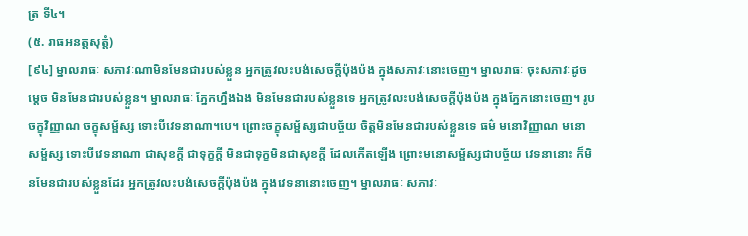ត្រ ទី៤។
(៥. រាធអនត្តសុត្តំ)
[៩៤] ម្នាលរាធៈ សភាវៈណាមិនមែនជារបស់ខ្លួន អ្នកត្រូវលះបង់សេចក្តីប៉ុងប៉ង ក្នុងសភាវៈនោះចេញ។ ម្នាលរាធៈ ចុះសភាវៈដូចម្តេច មិនមែនជារបស់ខ្លួន។ ម្នាលរាធៈ ភ្នែកហ្នឹងឯង មិនមែនជារបស់ខ្លួនទេ អ្នកត្រូវលះបង់សេចក្តីប៉ុងប៉ង ក្នុងភ្នែកនោះចេញ។ រូប ចក្ខុវិញ្ញាណ ចក្ខុសម្ផ័ស្ស ទោះបីវេទនាណា។បេ។ ព្រោះចក្ខុសម្ផ័ស្សជាបច្ច័យ ចិត្តមិនមែនជារបស់ខ្លួនទេ ធម៌ មនោវិញ្ញាណ មនោសម្ផ័ស្ស ទោះបីវេទនាណា ជាសុខក្តី ជាទុក្ខក្តី មិនជាទុក្ខមិនជាសុខក្តី ដែលកើតឡើង ព្រោះមនោសម្ផ័ស្សជាបច្ច័យ វេទនានោះ ក៏មិនមែនជារបស់ខ្លួនដែរ អ្នកត្រូវលះបង់សេចក្តីប៉ុងប៉ង ក្នុងវេទនានោះចេញ។ ម្នាលរាធៈ សភាវៈ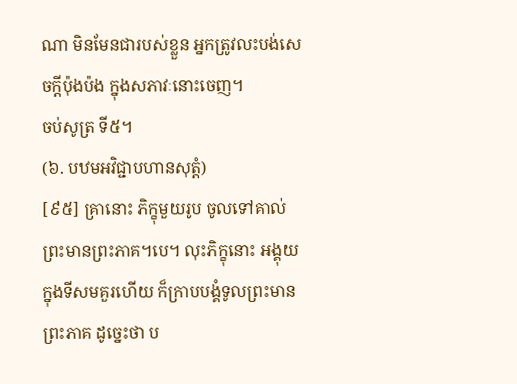ណា មិនមែនជារបស់ខ្លួន អ្នកត្រូវលះបង់សេចក្តីប៉ុងប៉ង ក្នុងសភាវៈនោះចេញ។
ចប់សូត្រ ទី៥។
(៦. បឋមអវិជ្ជាបហានសុត្តំ)
[៩៥] គ្រានោះ ភិក្ខុមួយរូប ចូលទៅគាល់ព្រះមានព្រះភាគ។បេ។ លុះភិក្ខុនោះ អង្គុយក្នុងទីសមគួរហើយ ក៏ក្រាបបង្គំទូលព្រះមានព្រះភាគ ដូច្នេះថា ប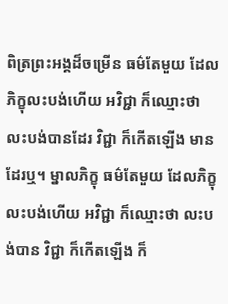ពិត្រព្រះអង្គដ៏ចម្រើន ធម៌តែមួយ ដែលភិក្ខុលះបង់ហើយ អវិជ្ជា ក៏ឈ្មោះថា លះបង់បានដែរ វិជ្ជា ក៏កើតឡើង មានដែរឬ។ ម្នាលភិក្ខុ ធម៌តែមួយ ដែលភិក្ខុលះបង់ហើយ អវិជ្ជា ក៏ឈ្មោះថា លះបង់បាន វិជ្ជា ក៏កើតឡើង ក៏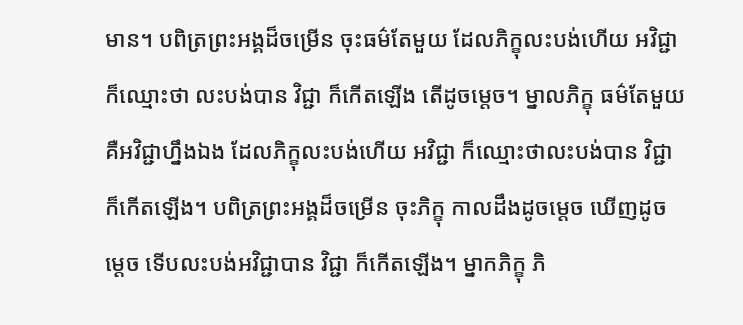មាន។ បពិត្រព្រះអង្គដ៏ចម្រើន ចុះធម៌តែមួយ ដែលភិក្ខុលះបង់ហើយ អវិជ្ជា ក៏ឈ្មោះថា លះបង់បាន វិជ្ជា ក៏កើតឡើង តើដូចម្តេច។ ម្នាលភិក្ខុ ធម៌តែមួយ គឺអវិជ្ជាហ្នឹងឯង ដែលភិក្ខុលះបង់ហើយ អវិជ្ជា ក៏ឈ្មោះថាលះបង់បាន វិជ្ជា ក៏កើតឡើង។ បពិត្រព្រះអង្គដ៏ចម្រើន ចុះភិក្ខុ កាលដឹងដូចម្តេច ឃើញដូចម្តេច ទើបលះបង់អវិជ្ជាបាន វិជ្ជា ក៏កើតឡើង។ ម្នាកភិក្ខុ ភិ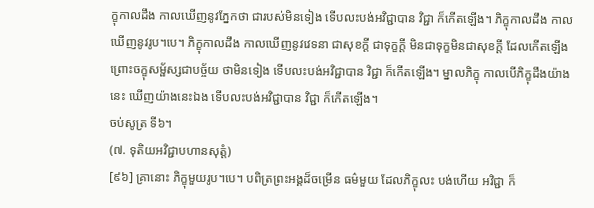ក្ខុកាលដឹង កាលឃើញនូវភ្នែកថា ជារបស់មិនទៀង ទើបលះបង់អវិជ្ជាបាន វិជ្ជា ក៏កើតឡើង។ ភិក្ខុកាលដឹង កាលឃើញនូវរូប។បេ។ ភិក្ខុកាលដឹង កាលឃើញនូវវេទនា ជាសុខក្តី ជាទុក្ខក្តី មិនជាទុក្ខមិនជាសុខក្តី ដែលកើតឡើង ព្រោះចក្ខុសម្ផ័ស្សជាបច្ច័យ ថាមិនទៀង ទើបលះបង់អវិជ្ជាបាន វិជ្ជា ក៏កើតឡើង។ ម្នាលភិក្ខុ កាលបើភិក្ខុដឹងយ៉ាងនេះ ឃើញយ៉ាងនេះឯង ទើបលះបង់អវិជ្ជាបាន វិជ្ជា ក៏កើតឡើង។
ចប់សូត្រ ទី៦។
(៧. ទុតិយអវិជ្ជាបហានសុត្តំ)
[៩៦] គ្រានោះ ភិក្ខុមួយរូប។បេ។ បពិត្រព្រះអង្គដ៏ចម្រើន ធម៌មួយ ដែលភិក្ខុលះ បង់ហើយ អវិជ្ជា ក៏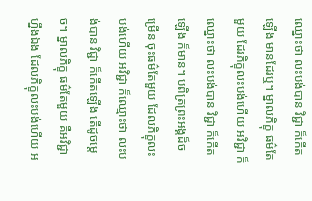ឈ្នោះថា លះបង់បាន វិជ្ជា ក៏កើតឡើង មានដែរឬ។ ម្នាលភិក្ខុ ធម៌តែមួយ ដែរភិក្ខុលះបង់ហើយ អវិជ្ជា ក៏ឈ្នោះថា លះបង់បាន វិជ្ជា ក៏កើតឡើង ក៏មាន។ បពិត្រព្រះអង្គដ៏ចម្រើន ចុះធម៌តែមួយ ដែលភិក្ខុលះបង់ហើយ អវិជ្ជា ក៏ឈ្មោះថា លះបង់បាន វិជ្ជា ក៏កើតឡើង តើដូចម្តេច។ ម្នាលភិក្ខុ ធម៌តែមួយ គឺអវិជ្ជាហ្នឹងឯង ដែលភិក្ខុលះបង់ហើយ អ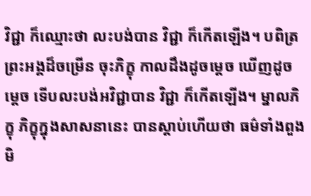វិជ្ជា ក៏ឈ្មោះថា លះបង់បាន វិជ្ជា ក៏កើតឡើង។ បពិត្រព្រះអង្គដ៏ចម្រើន ចុះភិក្ខុ កាលដឹងដូចម្តេច ឃើញដូចម្តេច ទើបលះបង់អវិជ្ជាបាន វិជ្ជា ក៏កើតឡើង។ ម្នាលភិក្ខុ ភិក្ខុក្នុងសាសនានេះ បានស្តាប់ហើយថា ធម៌ទាំងពួង មិ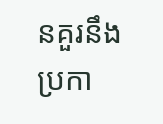នគួរនឹងប្រកា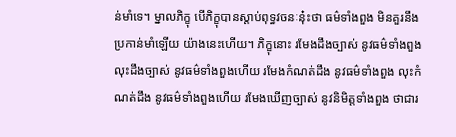ន់មាំទេ។ ម្នាលភិក្ខុ បើភិក្ខុបានស្តាប់ពុទ្ធវចនៈនុ៎ះថា ធម៌ទាំងពួង មិនគួរនឹងប្រកាន់មាំឡើយ យ៉ាងនេះហើយ។ ភិក្ខុនោះ រមែងដឹងច្បាស់ នូវធម៌ទាំងពួង លុះដឹងច្បាស់ នូវធម៌ទាំងពួងហើយ រមែងកំណត់ដឹង នូវធម៌ទាំងពួង លុះកំណត់ដឹង នូវធម៌ទាំងពួងហើយ រមែងឃើញច្បាស់ នូវនិមិត្តទាំងពួង ថាជារ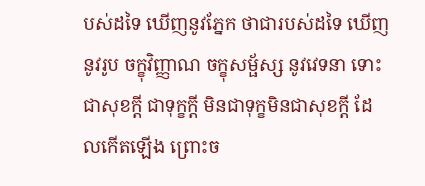បស់ដទៃ ឃើញនូវភ្នែក ថាជារបស់ដទៃ ឃើញនូវរូប ចក្ខុវិញ្ញាណ ចក្ខុសម្ផ័ស្ស នូវវេទនា ទោះជាសុខក្តី ជាទុក្ខក្តី មិនជាទុក្ខមិនជាសុខក្តី ដែលកើតឡើង ព្រោះច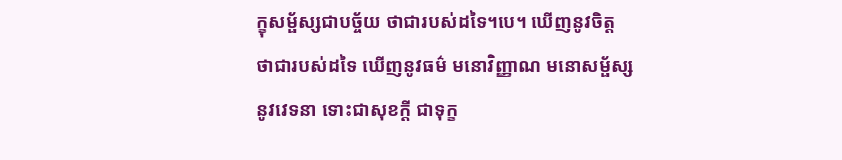ក្ខុសម្ផ័ស្សជាបច្ច័យ ថាជារបស់ដទៃ។បេ។ ឃើញនូវចិត្ត ថាជារបស់ដទៃ ឃើញនូវធម៌ មនោវិញ្ញាណ មនោសម្ផ័ស្ស នូវវេទនា ទោះជាសុខក្តី ជាទុក្ខ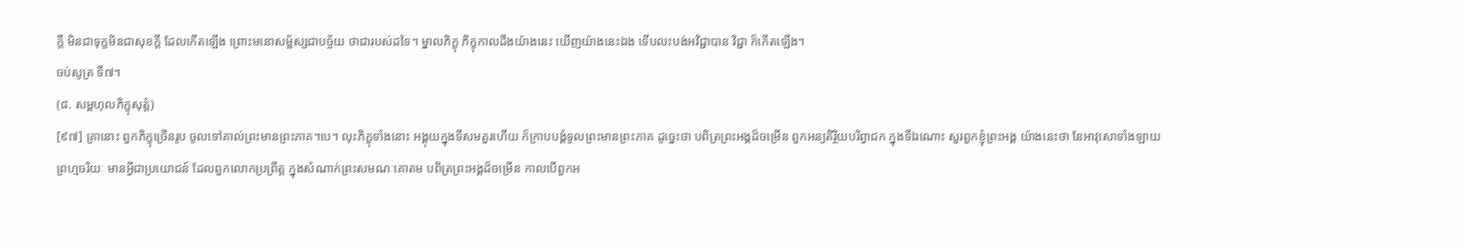ក្តី មិនជាទុក្ខមិនជាសុខក្តី ដែលកើតឡើង ព្រោះមនោសម្ផ័ស្សជាបច្ច័យ ថាជារបស់ដទៃ។ ម្នាលភិក្ខុ ភិក្ខុកាលដឹងយ៉ាងនេះ ឃើញយ៉ាងនេះឯង ទើបលះបង់អវិជ្ជាបាន វិជ្ជា ក៏កើតឡើង។
ចប់សូត្រ ទី៧។
(៨. សម្ពហុលភិក្ខុសុត្តំ)
[៩៧] គ្រានោះ ពួកភិក្ខុច្រើនរូប ចូលទៅគាល់ព្រះមានព្រះភាគ។បេ។ លុះភិក្ខុទាំងនោះ អង្គុយក្នុងទីសមគួរហើយ ក៏ក្រាបបង្គំទូលព្រះមានព្រះភាគ ដូច្នេះថា បពិត្រព្រះអង្គដ៏ចម្រើន ពួកអន្យតិរ្ថិយបរិព្វាជក ក្នុងទីឯណោះ សួរពួកខ្ញុំព្រះអង្គ យ៉ាងនេះថា នែអាវុសោទាំងឡាយ ព្រហ្មចរិយៈ មានអ្វីជាប្រយោជន៍ ដែលពួកលោកប្រព្រឹត្ត ក្នុងសំណាក់ព្រះសមណៈគោតម បពិត្រព្រះអង្គដ៏ចម្រើន កាលបើពួកអ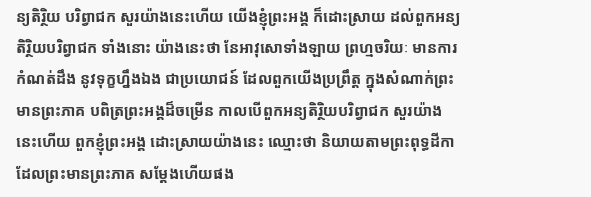ន្យតិរ្ថិយ បរិព្វាជក សួរយ៉ាងនេះហើយ យើងខ្ញុំព្រះអង្គ ក៏ដោះស្រាយ ដល់ពួកអន្យតិរ្ថិយបរិព្វាជក ទាំងនោះ យ៉ាងនេះថា នែអាវុសោទាំងឡាយ ព្រហ្មចរិយៈ មានការកំណត់ដឹង នូវទុក្ខហ្នឹងឯង ជាប្រយោជន៍ ដែលពួកយើងប្រព្រឹត្ត ក្នុងសំណាក់ព្រះមានព្រះភាគ បពិត្រព្រះអង្គដ៏ចម្រើន កាលបើពួកអន្យតិរ្ថិយបរិព្វាជក សួរយ៉ាងនេះហើយ ពួកខ្ញុំព្រះអង្គ ដោះស្រាយយ៉ាងនេះ ឈ្មោះថា និយាយតាមព្រះពុទ្ធដីកា ដែលព្រះមានព្រះភាគ សម្តែងហើយផង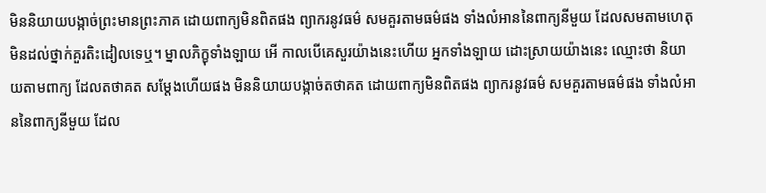មិននិយាយបង្កាច់ព្រះមានព្រះភាគ ដោយពាក្យមិនពិតផង ព្យាករនូវធម៌ សមគួរតាមធម៌ផង ទាំងលំអាននៃពាក្យនីមួយ ដែលសមតាមហេតុ មិនដល់ថ្នាក់គួរតិះដៀលទេឬ។ ម្នាលភិក្ខុទាំងឡាយ អើ កាលបើគេសួរយ៉ាងនេះហើយ អ្នកទាំងឡាយ ដោះស្រាយយ៉ាងនេះ ឈ្មោះថា និយាយតាមពាក្យ ដែលតថាគត សម្តែងហើយផង មិននិយាយបង្កាច់តថាគត ដោយពាក្យមិនពិតផង ព្យាករនូវធម៌ សមគួរតាមធម៌ផង ទាំងលំអាននៃពាក្យនីមួយ ដែល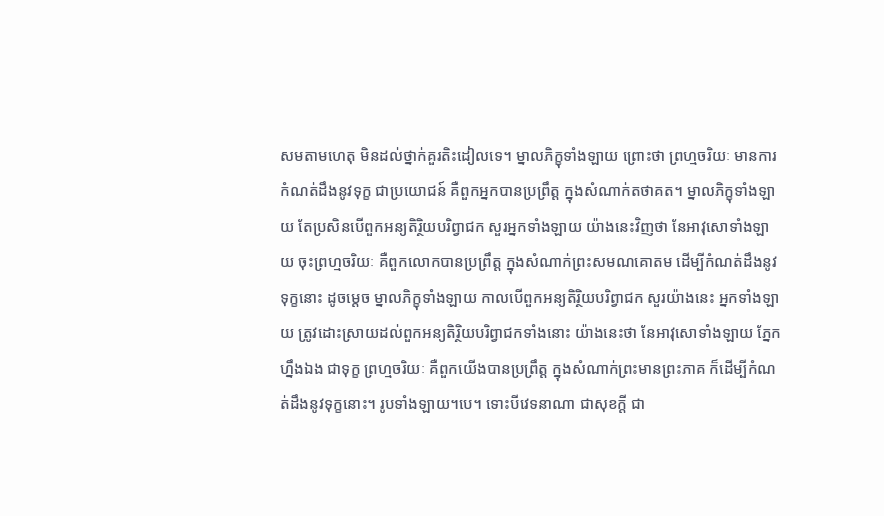សមតាមហេតុ មិនដល់ថ្នាក់គួរតិះដៀលទេ។ ម្នាលភិក្ខុទាំងឡាយ ព្រោះថា ព្រហ្មចរិយៈ មានការកំណត់ដឹងនូវទុក្ខ ជាប្រយោជន៍ គឺពួកអ្នកបានប្រព្រឹត្ត ក្នុងសំណាក់តថាគត។ ម្នាលភិក្ខុទាំងឡាយ តែប្រសិនបើពួកអន្យតិរ្ថិយបរិព្វាជក សួរអ្នកទាំងឡាយ យ៉ាងនេះវិញថា នែអាវុសោទាំងឡាយ ចុះព្រហ្មចរិយៈ គឺពួកលោកបានប្រព្រឹត្ត ក្នុងសំណាក់ព្រះសមណគោតម ដើម្បីកំណត់ដឹងនូវទុក្ខនោះ ដូចម្តេច ម្នាលភិក្ខុទាំងឡាយ កាលបើពួកអន្យតិរ្ថិយបរិព្វាជក សួរយ៉ាងនេះ អ្នកទាំងឡាយ ត្រូវដោះស្រាយដល់ពួកអន្យតិរ្ថិយបរិព្វាជកទាំងនោះ យ៉ាងនេះថា នែអាវុសោទាំងឡាយ ភ្នែកហ្នឹងឯង ជាទុក្ខ ព្រហ្មចរិយៈ គឺពួកយើងបានប្រព្រឹត្ត ក្នុងសំណាក់ព្រះមានព្រះភាគ ក៏ដើម្បីកំណត់ដឹងនូវទុក្ខនោះ។ រូបទាំងឡាយ។បេ។ ទោះបីវេទនាណា ជាសុខក្តី ជា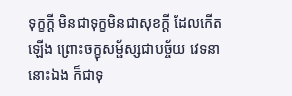ទុក្ខក្តី មិនជាទុក្ខមិនជាសុខក្តី ដែលកើតឡើង ព្រោះចក្ខុសម្ផ័ស្សជាបច្ច័យ វេទនានោះឯង ក៏ជាទុ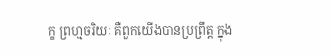ក្ខ ព្រហ្មចរិយៈ គឺពួកយើងបានប្រព្រឹត្ត ក្នុង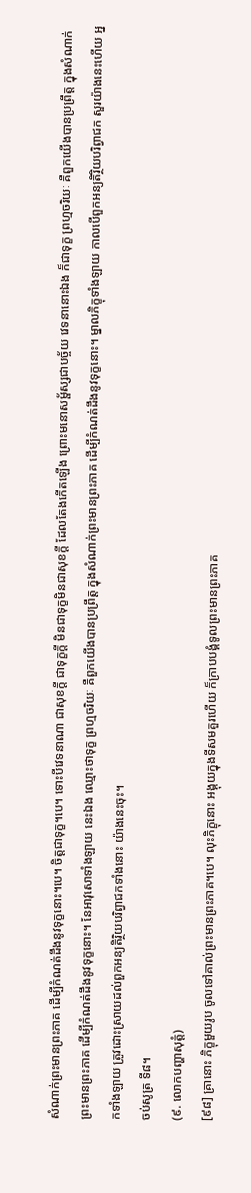សំណាក់ព្រះមានព្រះភាគ ដើម្បីកំណត់ដឹងនូវទុក្ខនោះ។បេ។ ចិត្តជាទុក្ខ។បេ។ ទោះបីវេទនាណា ជាសុខក្តី ជាទុក្ខក្តី មិនជាទុក្ខមិនជាសុខក្តី ដែលតែងកើតឡើង ព្រោះមនោសម្ផ័ស្សជាបច្ច័យ វេទនានោះឯង ក៏ជាទុក្ខ ព្រហ្មចរិយៈ គឺពួកយើងបានប្រព្រឹត្ត ក្នុងសំណាក់ព្រះមានព្រះភាគ ដើម្បីកំណត់ដឹងនូវទុក្ខនោះ។ នែអាវុសោទាំងឡាយ នេះឯង ឈ្មោះថាទុក្ខ ព្រហ្មចរិយៈ គឺពួកយើងបានប្រព្រឹត្ត ក្នុងសំណាក់ព្រះមានព្រះភាគ ដើម្បីកំណត់ដឹងនូវទុក្ខនោះ។ ម្នាលភិក្ខុទាំងឡាយ កាលបើពួកអន្យតិរ្ថិយបរិព្វាជក សួរយ៉ាងនេះហើយ អ្នកទាំងឡាយ ត្រូវដោះស្រាយដល់ពួកអន្យតិរិ្ថយបរិព្វាជកទាំងនោះ យ៉ាងនេះចុះ។
ចប់សូត្រ ទី៨។
(៩. លោកបញ្ហាសុត្តំ)
[៩៨] គ្រានោះ ភិក្ខុមួយរូប ចូលទៅគាល់ព្រះមានព្រះភាគ។បេ។ លុះភិក្ខុនោះ អង្គុយក្នុងទីសមគួរហើយ ក៏ក្រាបបង្គំទូលព្រះមានព្រះភាគ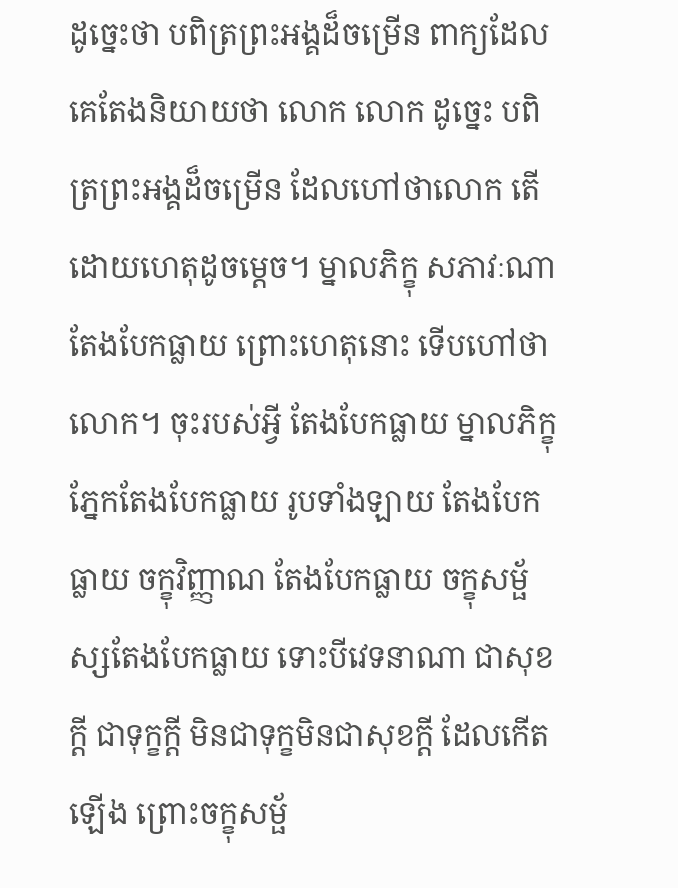ដូច្នេះថា បពិត្រព្រះអង្គដ៏ចម្រើន ពាក្យដែលគេតែងនិយាយថា លោក លោក ដូច្នេះ បពិត្រព្រះអង្គដ៏ចម្រើន ដែលហៅថាលោក តើដោយហេតុដូចម្តេច។ ម្នាលភិក្ខុ សភាវៈណា តែងបែកធ្លាយ ព្រោះហេតុនោះ ទើបហៅថា លោក។ ចុះរបស់អ្វី តែងបែកធ្លាយ ម្នាលភិក្ខុ ភ្នែកតែងបែកធ្លាយ រូបទាំងឡាយ តែងបែកធ្លាយ ចក្ខុវិញ្ញាណ តែងបែកធ្លាយ ចក្ខុសម្ផ័ស្សតែងបែកធ្លាយ ទោះបីវេទនាណា ជាសុខក្តី ជាទុក្ខក្តី មិនជាទុក្ខមិនជាសុខក្តី ដែលកើតឡើង ព្រោះចក្ខុសម្ផ័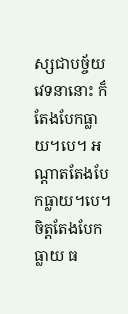ស្សជាបច្ច័យ វេទនានោះ ក៏តែងបែកធ្លាយ។បេ។ អណ្តាតតែងបែកធ្លាយ។បេ។ ចិត្តតែងបែកធ្លាយ ធ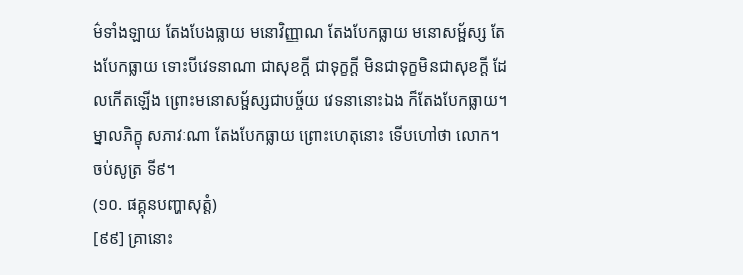ម៌ទាំងឡាយ តែងបែងធ្លាយ មនោវិញ្ញាណ តែងបែកធ្លាយ មនោសម្ផ័ស្ស តែងបែកធ្លាយ ទោះបីវេទនាណា ជាសុខក្តី ជាទុក្ខក្តី មិនជាទុក្ខមិនជាសុខក្តី ដែលកើតឡើង ព្រោះមនោសម្ផ័ស្សជាបច្ច័យ វេទនានោះឯង ក៏តែងបែកធ្លាយ។ ម្នាលភិក្ខុ សភាវៈណា តែងបែកធ្លាយ ព្រោះហេតុនោះ ទើបហៅថា លោក។
ចប់សូត្រ ទី៩។
(១០. ផគ្គុនបញ្ហាសុត្តំ)
[៩៩] គ្រានោះ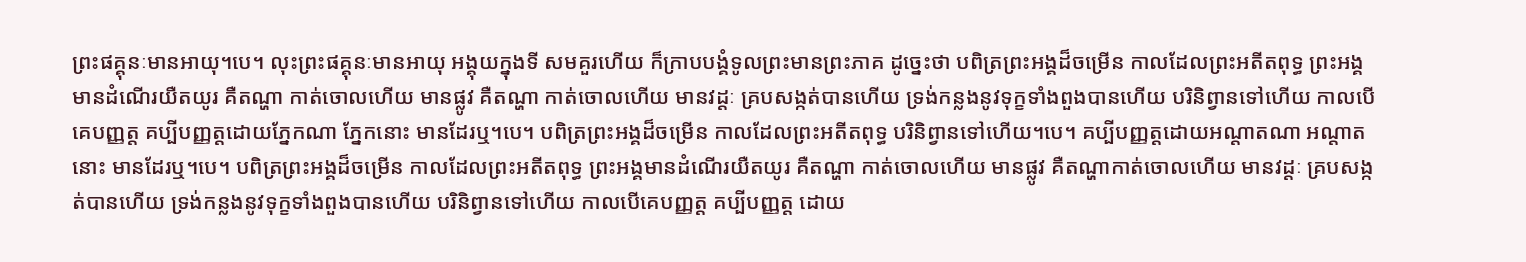ព្រះផគ្គុនៈមានអាយុ។បេ។ លុះព្រះផគ្គុនៈមានអាយុ អង្គុយក្នុងទី សមគួរហើយ ក៏ក្រាបបង្គំទូលព្រះមានព្រះភាគ ដូច្នេះថា បពិត្រព្រះអង្គដ៏ចម្រើន កាលដែលព្រះអតីតពុទ្ធ ព្រះអង្គ មានដំណើរយឺតយូរ គឺតណ្ហា កាត់ចោលហើយ មានផ្លូវ គឺតណ្ហា កាត់ចោលហើយ មានវដ្តៈ គ្របសង្កត់បានហើយ ទ្រង់កន្លងនូវទុក្ខទាំងពួងបានហើយ បរិនិព្វានទៅហើយ កាលបើគេបញ្ញត្ត គប្បីបញ្ញត្តដោយភ្នែកណា ភ្នែកនោះ មានដែរឬ។បេ។ បពិត្រព្រះអង្គដ៏ចម្រើន កាលដែលព្រះអតីតពុទ្ធ បរិនិព្វានទៅហើយ។បេ។ គប្បីបញ្ញត្តដោយអណ្តាតណា អណ្តាតនោះ មានដែរឬ។បេ។ បពិត្រព្រះអង្គដ៏ចម្រើន កាលដែលព្រះអតីតពុទ្ធ ព្រះអង្គមានដំណើរយឺតយូរ គឺតណ្ហា កាត់ចោលហើយ មានផ្លូវ គឺតណ្ហាកាត់ចោលហើយ មានវដ្តៈ គ្របសង្កត់បានហើយ ទ្រង់កន្លងនូវទុក្ខទាំងពួងបានហើយ បរិនិព្វានទៅហើយ កាលបើគេបញ្ញត្ត គប្បីបញ្ញត្ត ដោយ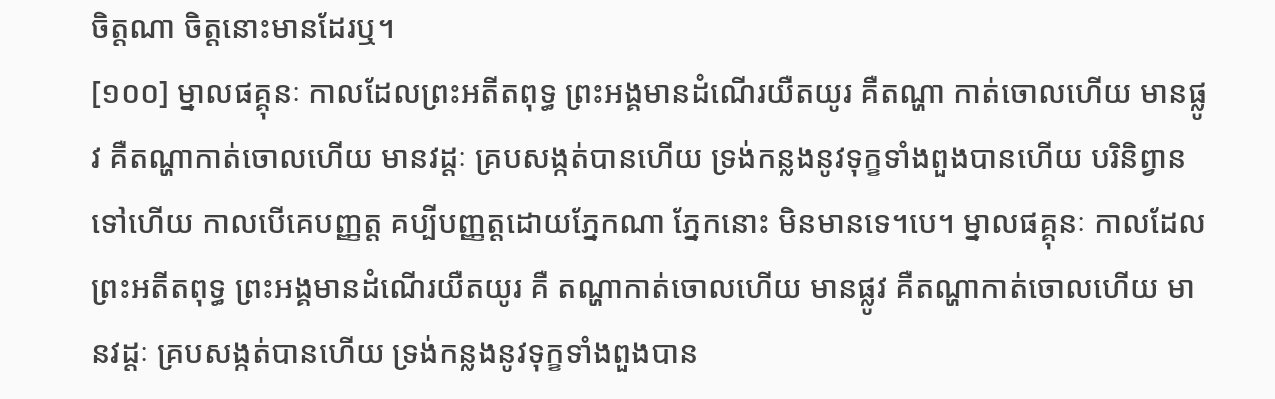ចិត្តណា ចិត្តនោះមានដែរឬ។
[១០០] ម្នាលផគ្គុនៈ កាលដែលព្រះអតីតពុទ្ធ ព្រះអង្គមានដំណើរយឺតយូរ គឺតណ្ហា កាត់ចោលហើយ មានផ្លូវ គឺតណ្ហាកាត់ចោលហើយ មានវដ្តៈ គ្របសង្កត់បានហើយ ទ្រង់កន្លងនូវទុក្ខទាំងពួងបានហើយ បរិនិព្វានទៅហើយ កាលបើគេបញ្ញត្ត គប្បីបញ្ញត្តដោយភ្នែកណា ភ្នែកនោះ មិនមានទេ។បេ។ ម្នាលផគ្គុនៈ កាលដែលព្រះអតីតពុទ្ធ ព្រះអង្គមានដំណើរយឺតយូរ គឺ តណ្ហាកាត់ចោលហើយ មានផ្លូវ គឺតណ្ហាកាត់ចោលហើយ មានវដ្តៈ គ្របសង្កត់បានហើយ ទ្រង់កន្លងនូវទុក្ខទាំងពួងបាន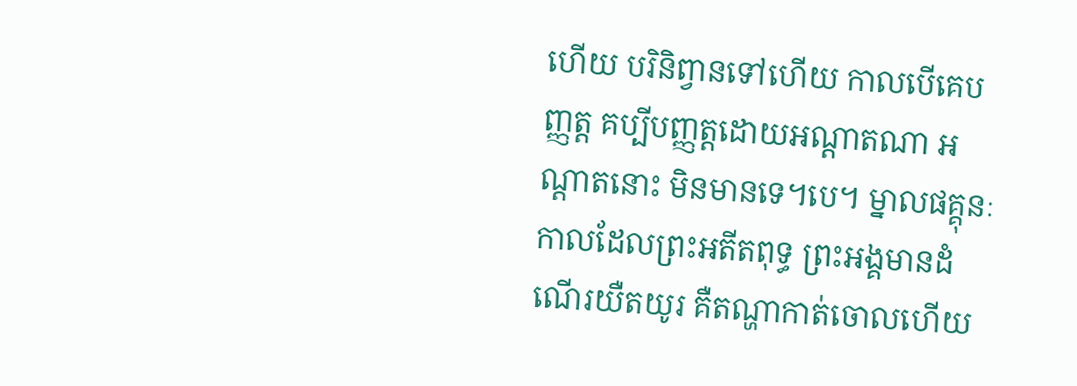ហើយ បរិនិព្វានទៅហើយ កាលបើគេបញ្ញត្ត គប្បីបញ្ញត្តដោយអណ្តាតណា អណ្តាតនោះ មិនមានទេ។បេ។ ម្នាលផគ្គុនៈ កាលដែលព្រះអតីតពុទ្ធ ព្រះអង្គមានដំណើរយឺតយូរ គឺតណ្ហាកាត់ចោលហើយ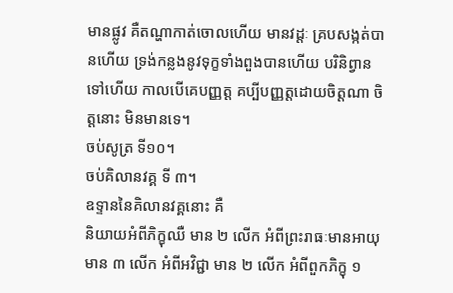មានផ្លូវ គឺតណ្ហាកាត់ចោលហើយ មានវដ្តៈ គ្របសង្កត់បានហើយ ទ្រង់កន្លងនូវទុក្ខទាំងពួងបានហើយ បរិនិព្វានទៅហើយ កាលបើគេបញ្ញត្ត គប្បីបញ្ញត្តដោយចិត្តណា ចិត្តនោះ មិនមានទេ។
ចប់សូត្រ ទី១០។
ចប់គិលានវគ្គ ទី ៣។
ឧទ្ទាននៃគិលានវគ្គនោះ គឺ
និយាយអំពីភិក្ខុឈឺ មាន ២ លើក អំពីព្រះរាធៈមានអាយុ មាន ៣ លើក អំពីអវិជ្ជា មាន ២ លើក អំពីពួកភិក្ខុ ១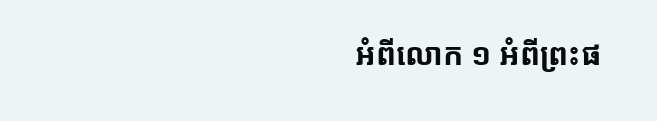អំពីលោក ១ អំពីព្រះផ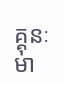គ្គុនៈមា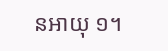នអាយុ ១។